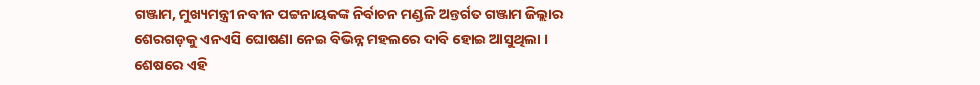ଗଞ୍ଜାମ, ମୁଖ୍ୟମନ୍ତ୍ରୀ ନବୀନ ପଟ୍ଟନାୟକଙ୍କ ନିର୍ବାଚନ ମଣ୍ଡଳି ଅନ୍ତର୍ଗତ ଗଞ୍ଜାମ ଜିଲ୍ଲାର ଶେରଗଡ଼କୁ ଏନଏସି ଘୋଷଣା ନେଇ ବିଭିନ୍ନ ମହଲରେ ଦାବି ହୋଇ ଆସୁଥିଲା । ଶେଷରେ ଏହି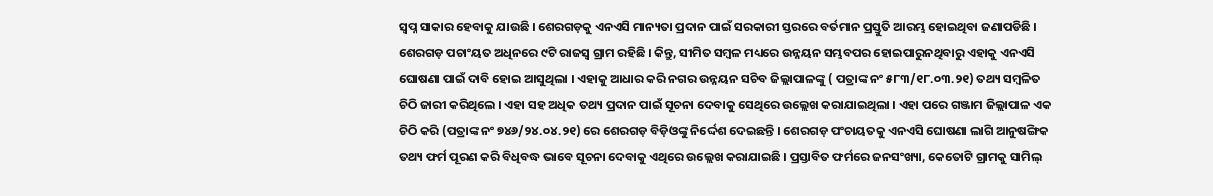ସ୍ୱପ୍ନ ସାକାର ହେବାକୁ ଯାଉଛି । ଶେରଗଡ଼କୁ ଏନଏସି ମାନ୍ୟତା ପ୍ରଦାନ ପାଇଁ ସରକାରୀ ସ୍ତରରେ ବର୍ତମାନ ପ୍ରସ୍ତୁତି ଆରମ୍ଭ ହୋଇଥିବା ଜଣାପଡିଛି । ଶେରଗଡ଼ ପଚାଂୟତ ଅଧିନରେ ୯ଟି ରାଜସ୍ୱ ଗ୍ରାମ ରହିଛି । କିନ୍ତୁ, ସୀମିତ ସମ୍ବଳ ମଧ୍ୟରେ ଉନ୍ନୟନ ସମ୍ଭବପର ହୋଇପାରୁନଥିବାରୁ ଏହାକୁ ଏନଏସି ଘୋଷଣା ପାଇଁ ଦାବି ହୋଇ ଆସୁଥିଲା । ଏହାକୁ ଆଧାର କରି ନଗର ଉନ୍ନୟନ ସଚିବ ଜିଲ୍ଲାପାଳଙ୍କୁ ( ପତ୍ରାଙ୍କ ନଂ ୫୮୩/୧୮.୦୩.୨୧) ତଥ୍ୟ ସମ୍ବଳିତ ଚିଠି ଜାରୀ କରିଥିଲେ । ଏହା ସହ ଅଧିକ ତଥ୍ୟ ପ୍ରଦାନ ପାଇଁ ସୂଚନା ଦେବାକୁ ସେଥିରେ ଉଲ୍ଲେଖ କରାଯାଇଥିଲା । ଏହା ପରେ ଗଞ୍ଜାମ ଜିଲ୍ଲାପାଳ ଏକ ଚିଠି କରି (ପତ୍ରାଙ୍କ ନଂ ୭୪୬/୨୪.୦୪.୨୧) ରେ ଶେରଗଡ଼ ବିଡ଼ିଓଙ୍କୁ ନିର୍ଦ୍ଦେଶ ଦେଇଛନ୍ତି । ଶେରଗଡ଼ ପଂଚାୟତକୁ ଏନଏସି ଘୋଷଣା ଲାଗି ଆନୁଷଙ୍ଗିକ ତଥ୍ୟ ଫର୍ମ ପୂରଣ କରି ବିଧିବଦ୍ଧ ଭାବେ ସୂଚନା ଦେବାକୁ ଏଥିରେ ଉଲ୍ଲେଖ କରାଯାଇଛି । ପ୍ରସ୍ତାବିତ ଫର୍ମରେ ଜନସଂଖ୍ୟା, କେତୋଟି ଗ୍ରାମକୁ ସାମିଲ୍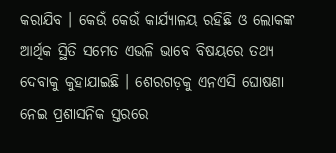କରାଯିବ । କେଉଁ କେଉଁ କାର୍ଯ୍ୟାଳୟ ରହିଛି ଓ ଲୋକଙ୍କ ଆର୍ଥିକ ସ୍ଥିତି ସମେତ ଏଭଳି ଭାବେ ବିଷୟରେ ତଥ୍ୟ ଦେବାକୁ କୁହାଯାଇଛି । ଶେରଗଡ଼କୁ ଏନଏସି ଘୋଷଣା ନେଇ ପ୍ରଶାସନିକ ସ୍ତରରେ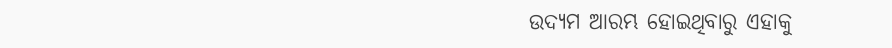ଉଦ୍ୟମ ଆରମ୍ଭ ହୋଇଥିବାରୁ ଏହାକୁ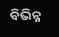ବିଭିନ୍ନ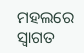ମହଲରେ ସ୍ୱାଗତ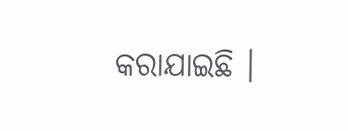କରାଯାଇଛି ।